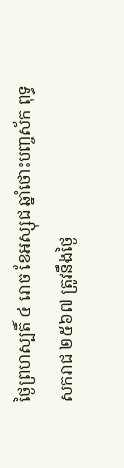ថ្ងៃព្រហស្បតិ៍ ៤ រោច ខែអស្សុជ ឆ្នាំថោះបញ្ចស័ក ពុទ្ធសករាជ ២៥៦៧ ត្រូវនឹងថ្ងៃ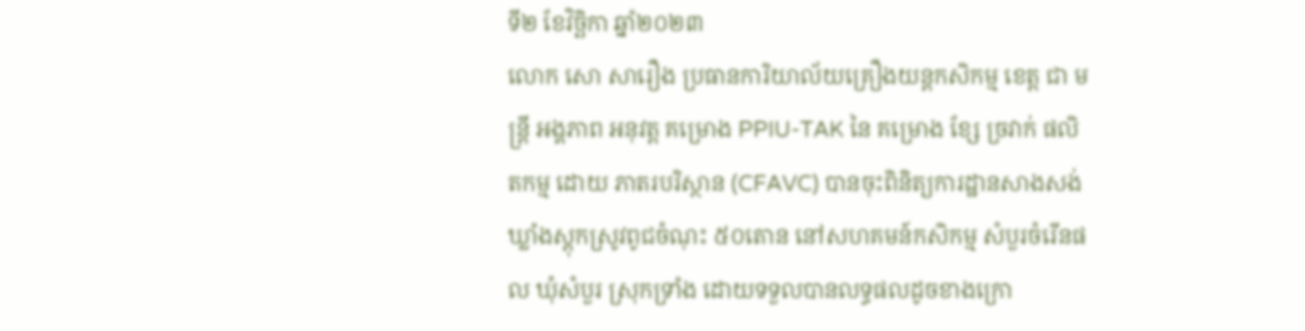ទី២ ខែវិច្ឆិកា ឆ្នាំ២០២៣
លោក សោ សារឿង ប្រធានការិយាល័យគ្រឿងយន្តកសិកម្ម ខេត្ត ជា មន្រ្តី អង្គភាព អនុវត្ត គម្រោង PPIU-TAK នៃ គម្រោង ខ្សែ ច្រវាក់ ផលិតកម្ម ដោយ ភាតរបរិស្ថាន (CFAVC) បានចុះពិនិត្យការដ្ឋានសាងសង់ឃ្លាំងស្តុកស្រូវពូជចំណុះ ៥០តោន នៅសហគមន៍កសិកម្ម សំបួរចំរើនផល ឃុំសំបួរ ស្រុកទ្រាំង ដោយទទួលបានលទ្ធផលដូចខាងក្រោ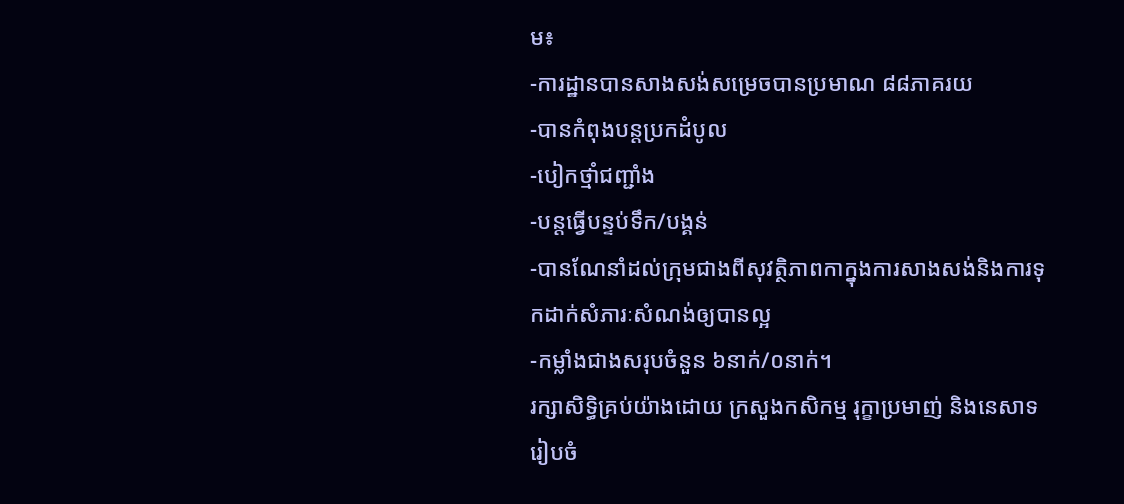ម៖
-ការដ្ឋានបានសាងសង់សម្រេចបានប្រមាណ ៨៨ភាគរយ
-បានកំពុងបន្តប្រកដំបូល
-បៀកថ្មាំជញ្ជាំង
-បន្តធ្វើបន្ទប់ទឹក/បង្គន់
-បានណែនាំដល់ក្រុមជាងពីសុវត្ថិភាពកាក្នុងការសាងសង់និងការទុកដាក់សំភារៈសំណង់ឲ្យបានល្អ
-កម្លាំងជាងសរុបចំនួន ៦នាក់/០នាក់។
រក្សាសិទិ្ធគ្រប់យ៉ាងដោយ ក្រសួងកសិកម្ម រុក្ខាប្រមាញ់ និងនេសាទ
រៀបចំ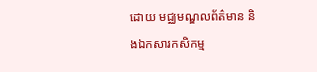ដោយ មជ្ឈមណ្ឌលព័ត៌មាន និងឯកសារកសិកម្ម